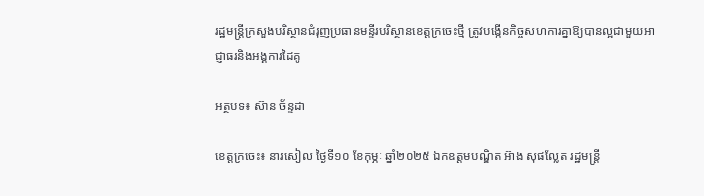រដ្ឋមន្ត្រីក្រសួងបរិស្ថានជំរុញប្រធានមន្ទីរបរិស្ថានខេត្តក្រចេះថ្មី ត្រូវបង្កើនកិច្ចសហការគ្នាឱ្យបានល្អជាមួយអាជ្ញាធរនិងអង្គការដៃគូ

អត្ថបទ៖ ស៊ាន ច័ន្ទដា

ខេត្តក្រចេះ៖ នារសៀល ថ្ងៃទី១០ ខែកុម្ភៈ ឆ្នាំ២០២៥ ឯកឧត្តមបណ្ឌិត អ៊ាង សុផល្លែត រដ្ឋមន្ត្រី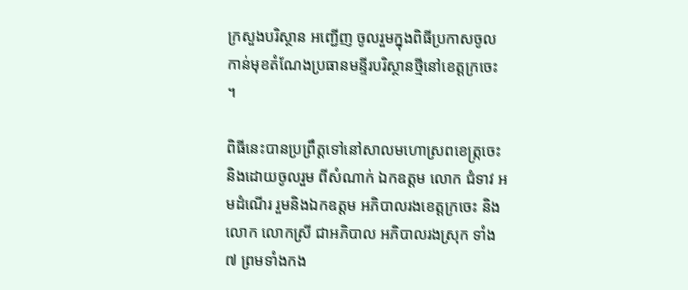ក្រសួងបរិស្ថាន អញ្ជេីញ ចូលរួមក្នុងពិធីប្រកាសចូលកាន់មុខតំណែងប្រធានមន្ទីរបរិស្ថានថ្មីនៅខេត្តក្រចេះ ។

ពិធីនេះបានប្រព្រឹត្តទៅនៅសាលមហោស្រពខេត្ក្រចេះ និងដោយចូលរួម ពីសំណាក់ ឯកឧត្តម លោក ជំទាវ អមដំណេីរ រួមនិងឯកឧត្តម អភិបាលរងខេត្តក្រចេះ និងលោក លោកស្រី ជាអភិបាល អភិបាលរងស្រុក ទាំង៧ ព្រមទាំងកង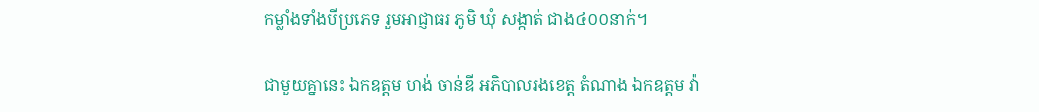កម្លាំងទាំងបីប្រភេទ រួមអាជ្ញាធរ ភូមិ ឃុំ សង្កាត់ ជាង៤០០នាក់។

ជាមួយគ្នានេះ ឯកឧត្តម ហង់ ចាន់ឌី អភិបាលរងខេត្ត តំណាង ឯកឧត្តម វ៉ា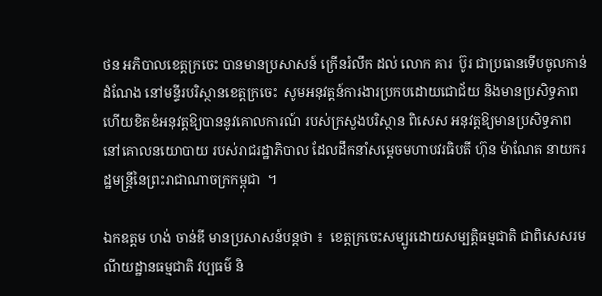ថន អភិបាលខេត្តក្រចេះ បានមានប្រសាសន៍ ក្រេីនរំលឹក ដល់ លោក គារ  ប៊ូរ ជាប្រធានទេីបចូលកាន់ដំណែង នៅមន្ទីរបរិស្ថានខេត្តក្រចេះ  សូមអនុវត្តន៍ការងារប្រកបដោយជោជ័យ និងមានប្រសិទ្ធភាព ហេីយខិតខំអនុវត្តឱ្យបាននូវគោលការណ៍ របស់ក្រសួងបរិស្ថាន ពិសេស អនុវត្តឱ្យមានប្រសិទ្ធភាព នៅគោលនយោបាយ របស់រាជរដ្ឋាភិបាល ដែលដឹកនាំសម្តេចមហាបវរធិបតី ហ៊ុន ម៉ាណែត នាយករដ្ឋមន្រ្តីនៃព្រះរាជាណាចក្រកម្ពុជា  ។

ឯកឧត្តម ហង់ ចាន់ឌី មានប្រសាសន៍បន្តថា ៖  ខេត្តក្រចេះសម្បូរដោយសម្បត្តិធម្មជាតិ ជាពិសេសរមណីយដ្ឋានធម្មជាតិ វប្បធម៌ និ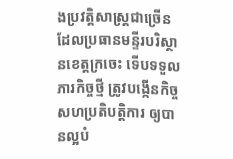ងប្រវត្តិសាស្រ្តជាច្រើន ដែលប្រធានមន្ទីរបរិស្ថានខេត្តក្រចេះ ទើបទទួលភារកិច្ចថ្មី ត្រូវបង្កើនកិច្ចសហប្រតិបត្តិការ ឲ្យបានល្អបំ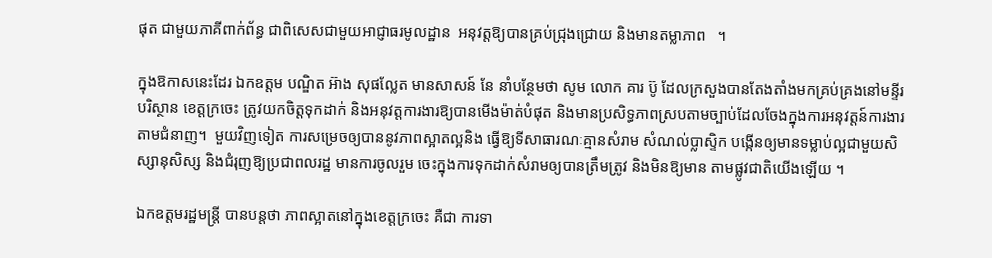ផុត ជាមួយភាគីពាក់ព័ន្ធ ជាពិសេសជាមួយអាជ្ញាធរមូលដ្ឋាន  អនុវត្តឱ្យបានគ្រប់ជ្រុងជ្រោយ និងមានតម្លាភាព   ។

ក្នុងឱកាសនេះដែរ ឯកឧត្តម បណ្ឌិត អ៊ាង សុផល្លែត មានសាសន៍ នែ នាំបន្ថែមថា សូម លោក គារ ប៊ូ ដែលក្រសួងបានតែងតាំងមកគ្រប់គ្រងនៅមន្ទីរ បរិស្ថាន ខេត្តក្រចេះ ត្រូវយកចិត្តទុកដាក់ និងអនុវត្តការងារឱ្យបានមេីងម៉ាត់បំផុត និងមានប្រសិទ្ធភាពស្របតាមច្បាប់ដែលចែងក្នុងការអនុវត្តន៍ការងារ តាមជំនាញ។  មួយវិញទៀត ការសម្រេចឲ្យបាននូវភាពស្អាតល្អនិង ធ្វើឱ្យទីសាធារណៈគ្មានសំរាម សំណល់ប្លាស្ទិក បង្កើនឲ្យមានទម្លាប់ល្អជាមួយសិស្សានុសិស្ស និងជំរុញឱ្យប្រជាពលរដ្ឋ មានការចូលរួម ចេះក្នុងការទុកដាក់សំរាមឲ្យបានត្រឹមត្រូវ និងមិនឱ្យមាន តាមផ្លូវជាតិយេីងឡេីយ ។

ឯកឧត្តមរដ្ឋមន្រ្តី បានបន្តថា ភាពស្អាតនៅក្នុងខេត្តក្រចេះ គឺជា ការទា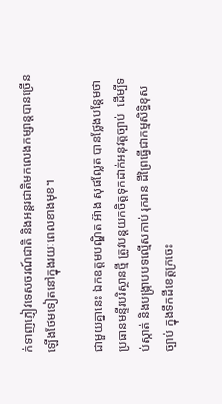ក់ទាញភ្ញៀវទេសចរណ៍ជាតិ និងអន្តរជាតិមកលេងកម្សាន្តបានច្រើនឡើងថែមទៀតនៅក្នុងរយៈពេលខាងមុខ។

ជាមួយគ្នានេះ ឯកឧត្តមបណ្ឌិត អ៊ាង សុផល្លែត បានថ្លែងបន្តែមថា ប្រធានមន្ទីរបរិស្ថានថ្មី ត្រូវបន្តយកចិត្តទុកដាក់អនុវត្តច្បាប់  ដើម្បីទប់ស្កាត់ និងបង្រ្កាបបទល្មើសកាប់ រុករាន ដីព្រៃធ្វើជាកម្មសិទ្ធិខុសច្បាប់ ក្នុងទឹកដីខេត្តក្រចេះ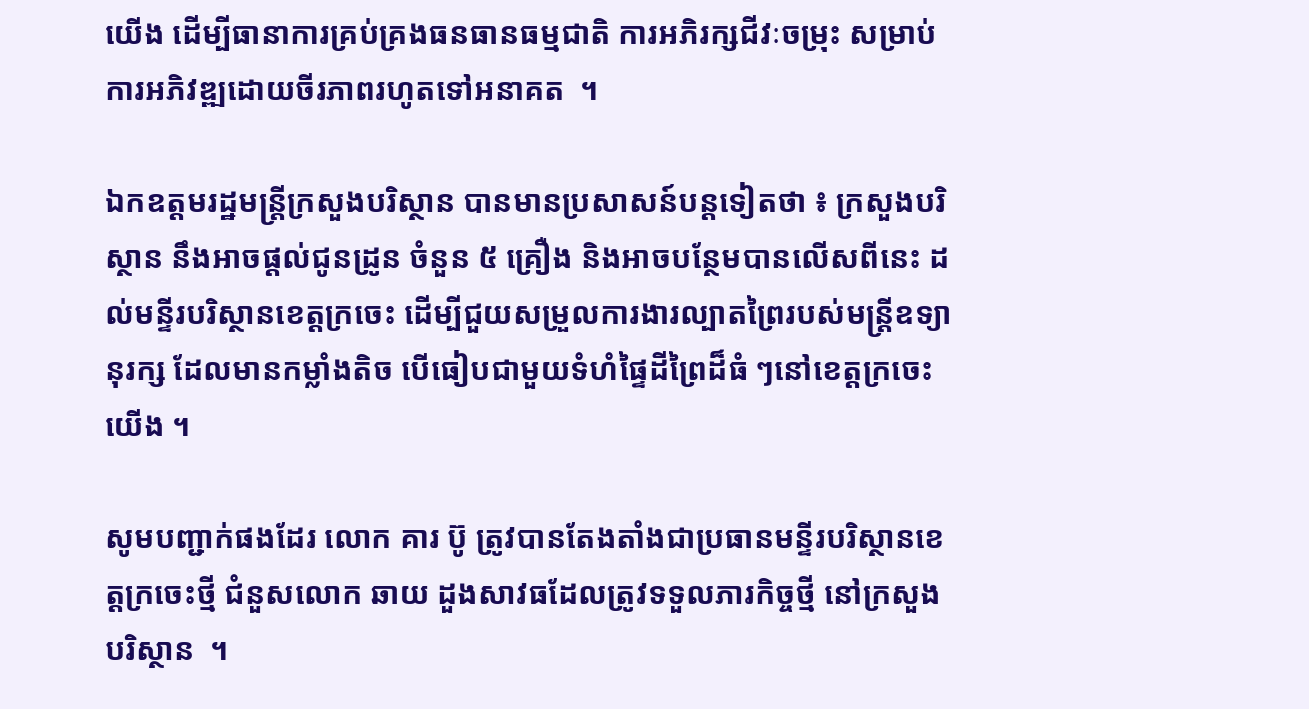យេីង ដើម្បីធានាការគ្រប់គ្រងធនធានធម្មជាតិ ការអភិរក្សជីវៈចម្រុះ សម្រាប់ការអភិវឌ្ឍដោយចីរភាពរហូតទៅអនាគត  ។

ឯកឧត្តមរដ្ឋមន្រ្តីក្រសួងបរិស្ថាន បានមានប្រសាសន៍បន្តទៀតថា ៖ ក្រសួងបរិស្ថាន នឹងអាចផ្តល់ជូនដ្រូន ចំនួន ៥ គ្រឿង និងអាចបន្ថែមបានលេីសពីនេះ ដល់មន្ទីរបរិស្ថានខេត្តក្រចេះ ដើម្បីជួយសម្រួលការងារល្បាតព្រៃរបស់មន្ត្រីឧទ្យានុរក្ស ដែលមានកម្លាំងតិច បើធៀបជាមួយទំហំផ្ទៃដីព្រៃដ៏ធំ ៗនៅខេត្តក្រចេះ យេីង ។

សូមបញ្ជាក់ផងដែរ លោក គារ ប៊ូ ត្រូវបានតែងតាំងជាប្រធានមន្ទីរបរិស្ថានខេត្តក្រចេះថ្មី ជំនួសលោក ឆាយ ដួងសាវធដែលត្រូវទទួលភារកិច្ចថ្មី នៅក្រសួងបរិស្ថាន  ។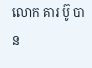លោក គារ ប៊ូ បាន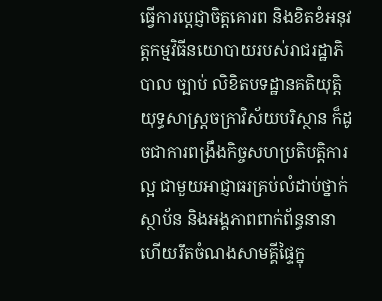ធ្វេីការប្តេជ្ញាចិត្តគោរព និងខិតខំអនុវត្តកម្មវិធីនយោបាយរបស់រាជរដ្ឋាភិបាល ច្បាប់ លិខិតបទដ្ឋានគតិយុត្តិ យុទ្ធសាស្រ្តចក្រាវិស័យបរិស្ថាន ក៏ដូចជាការពង្រឹងកិច្ចសហប្រតិបត្តិការល្អ ជាមួយអាជ្ញាធរគ្រប់លំដាប់ថ្នាក់ ស្ថាប័ន និងអង្គភាពពាក់ព័ន្ធនានា ហេីយរឹតចំណងសាមគ្គីផ្ទៃក្នុ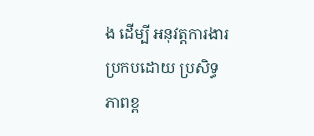ង ដេីម្បី អនុវត្តការងារ ប្រកបដោយ ប្រសិទ្ធភាពខ្ព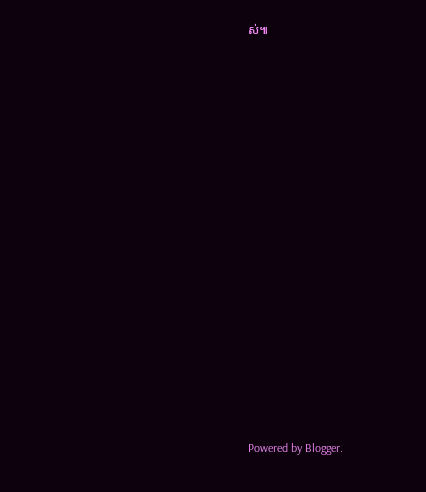ស់៕


















Powered by Blogger.